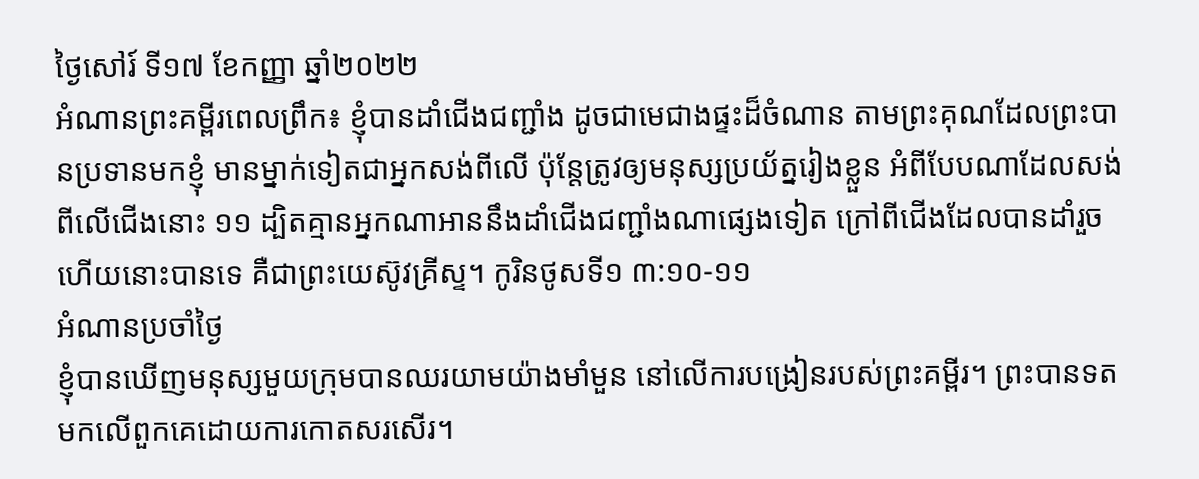ថ្ងៃសៅរ៍ ទី១៧ ខែកញ្ញា ឆ្នាំ២០២២
អំណានព្រះគម្ពីរពេលព្រឹក៖ ខ្ញុំបានដាំជើងជញ្ជាំង ដូចជាមេជាងផ្ទះដ៏ចំណាន តាមព្រះគុណដែលព្រះបានប្រទានមកខ្ញុំ មានម្នាក់ទៀតជាអ្នកសង់ពីលើ ប៉ុន្តែត្រូវឲ្យមនុស្សប្រយ័ត្នរៀងខ្លួន អំពីបែបណាដែលសង់ពីលើជើងនោះ ១១ ដ្បិតគ្មានអ្នកណាអាននឹងដាំជើងជញ្ជាំងណាផ្សេងទៀត ក្រៅពីជើងដែលបានដាំរួចហើយនោះបានទេ គឺជាព្រះយេស៊ូវគ្រីស្ទ។ កូរិនថូសទី១ ៣:១០-១១
អំណានប្រចាំថ្ងៃ
ខ្ញុំបានឃើញមនុស្សមួយក្រុមបានឈរយាមយ៉ាងមាំមួន នៅលើការបង្រៀនរបស់ព្រះគម្ពីរ។ ព្រះបានទតមកលើពួកគេដោយការកោតសរសើរ។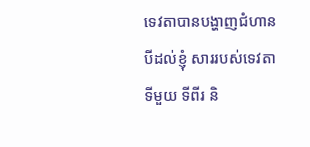ទេវតាបានបង្ហាញជំហានបីដល់ខ្ញុំ សាររបស់ទេវតាទីមួយ ទីពីរ និ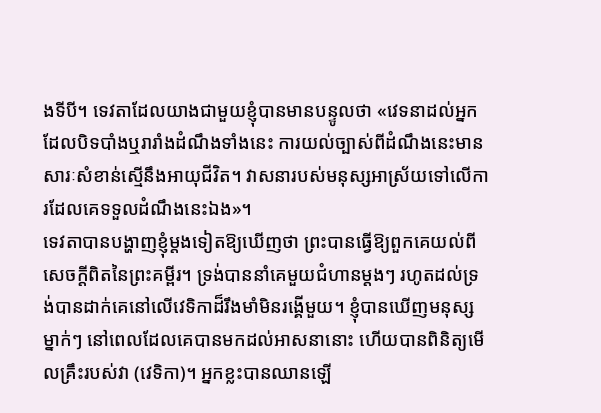ងទីបី។ ទេវតាដែលយាងជាមួយខ្ញុំបានមានបន្ទូលថា «វេទនាដល់អ្នកដែលបិទបាំងឬរារាំងដំណឹងទាំងនេះ ការយល់ច្បាស់ពីដំណឹងនេះមានសារៈសំខាន់ស្មើនឹងអាយុជីវិត។ វាសនារបស់មនុស្សអាស្រ័យទៅលើការដែលគេទទួលដំណឹងនេះឯង»។
ទេវតាបានបង្ហាញខ្ញុំម្តងទៀតឱ្យឃើញថា ព្រះបានធ្វើឱ្យពួកគេយល់ពីសេចក្តីពិតនៃព្រះគម្ពីរ។ ទ្រង់បាននាំគេមួយជំហានម្តងៗ រហូតដល់ទ្រង់បានដាក់គេនៅលើវេទិកាដ៏រឹងមាំមិនរង្គើមួយ។ ខ្ញុំបានឃើញមនុស្សម្នាក់ៗ នៅពេលដែលគេបានមកដល់អាសនានោះ ហើយបានពិនិត្យមើលគ្រឹះរបស់វា (វេទិកា)។ អ្នកខ្លះបានឈានឡើ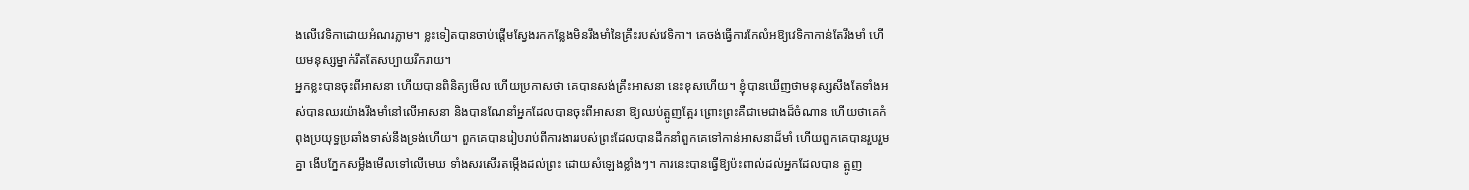ងលើវេទិកាដោយអំណរភ្លាម។ ខ្លះទៀតបានចាប់ផ្តើមស្វែងរកកន្លែងមិនរឹងមាំនៃគ្រឹះរបស់វេទិកា។ គេចង់ធ្វើការកែលំអឱ្យវេទិកាកាន់តែរឹងមាំ ហើយមនុស្សម្នាក់រឹតតែសប្បាយរីករាយ។
អ្នកខ្លះបានចុះពីអាសនា ហើយបានពិនិត្យមើល ហើយប្រកាសថា គេបានសង់គ្រឹះអាសនា នេះខុសហើយ។ ខ្ញុំបានឃើញថាមនុស្សសឹងតែទាំងអស់បានឈរយ៉ាងរឹងមាំនៅលើអាសនា និងបានណែនាំអ្នកដែលបានចុះពីអាសនា ឱ្យឈប់ត្អូញត្អែរ ព្រោះព្រះគឺជាមេជាងដ៏ចំណាន ហើយថាគេកំពុងប្រយុទ្ធប្រឆាំងទាស់នឹងទ្រង់ហើយ។ ពួកគេបានរៀបរាប់ពីការងាររបស់ព្រះដែលបានដឹកនាំពួកគេទៅកាន់អាសនាដ៏មាំ ហើយពួកគេបានរួបរួមគ្នា ងើបភ្នែកសម្លឹងមើលទៅលើមេឃ ទាំងសរសើរតម្កើងដល់ព្រះ ដោយសំឡេងខ្លាំងៗ។ ការនេះបានធ្វើឱ្យប៉ះពាល់ដល់អ្នកដែលបាន ត្អូញ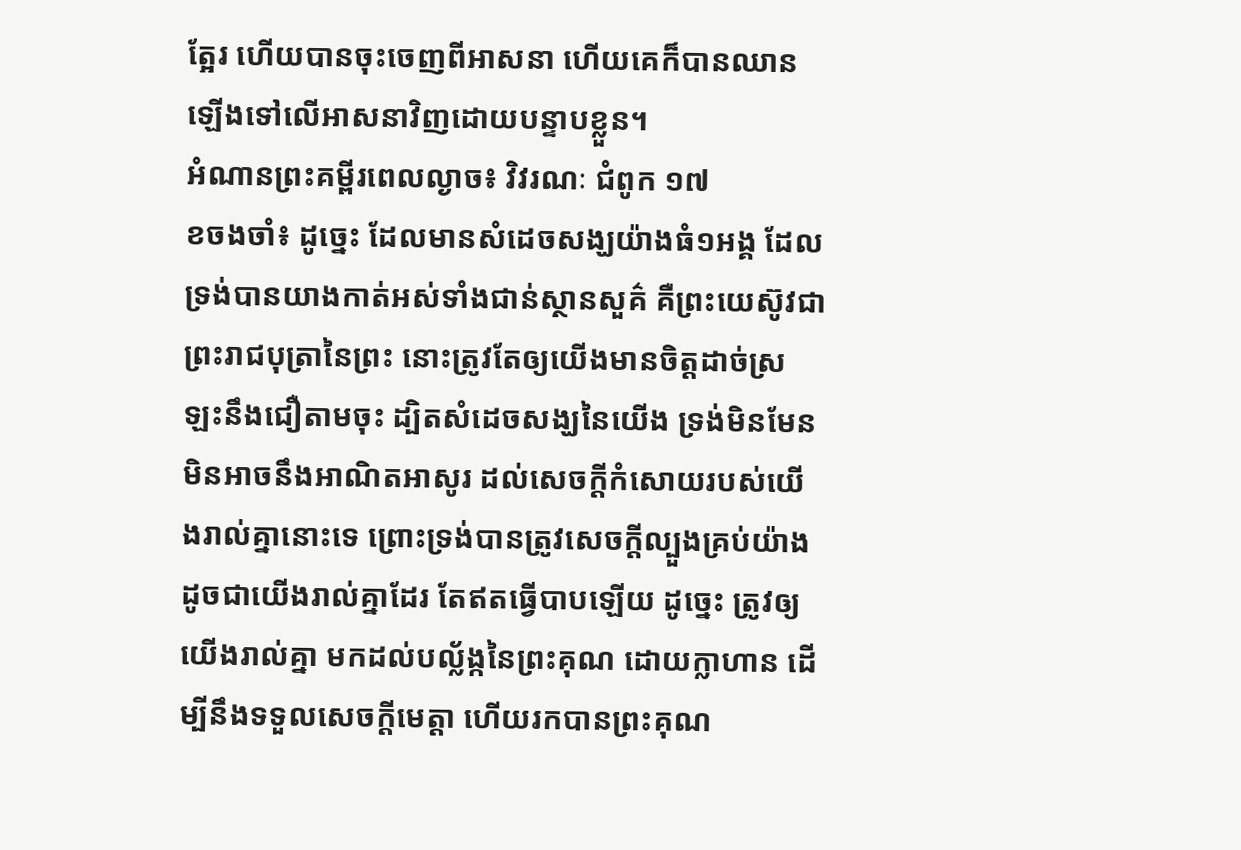ត្អែរ ហើយបានចុះចេញពីអាសនា ហើយគេក៏បានឈានឡើងទៅលើអាសនាវិញដោយបន្ទាបខ្លួន។
អំណានព្រះគម្ពីរពេលល្ងាច៖ វិវរណៈ ជំពូក ១៧
ខចងចាំ៖ ដូច្នេះ ដែលមានសំដេចសង្ឃយ៉ាងធំ១អង្គ ដែលទ្រង់បានយាងកាត់អស់ទាំងជាន់ស្ថានសួគ៌ គឺព្រះយេស៊ូវជាព្រះរាជបុត្រានៃព្រះ នោះត្រូវតែឲ្យយើងមានចិត្តដាច់ស្រឡះនឹងជឿតាមចុះ ដ្បិតសំដេចសង្ឃនៃយើង ទ្រង់មិនមែនមិនអាចនឹងអាណិតអាសូរ ដល់សេចក្តីកំសោយរបស់យើងរាល់គ្នានោះទេ ព្រោះទ្រង់បានត្រូវសេចក្តីល្បួងគ្រប់យ៉ាង ដូចជាយើងរាល់គ្នាដែរ តែឥតធ្វើបាបឡើយ ដូច្នេះ ត្រូវឲ្យយើងរាល់គ្នា មកដល់បល្ល័ង្កនៃព្រះគុណ ដោយក្លាហាន ដើម្បីនឹងទទួលសេចក្តីមេត្តា ហើយរកបានព្រះគុណ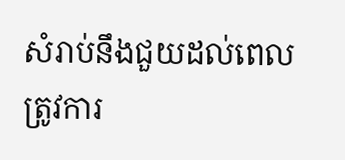សំរាប់នឹងជួយដល់ពេលត្រូវការ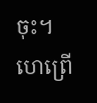ចុះ។ ហេព្រើ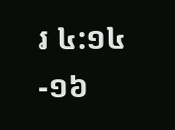រ ៤:១៤-១៦